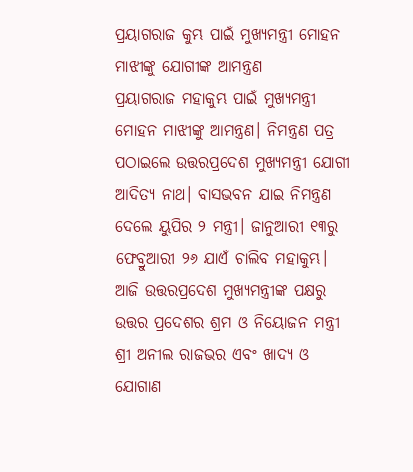ପ୍ରୟାଗରାଜ କୁମ୍ଭ ପାଇଁ ମୁଖ୍ୟମନ୍ତ୍ରୀ ମୋହନ ମାଝୀଙ୍କୁ ଯୋଗୀଙ୍କ ଆମନ୍ତ୍ରଣ
ପ୍ରୟାଗରାଜ ମହାକୁମ୍ଭ ପାଇଁ ମୁଖ୍ୟମନ୍ତ୍ରୀ ମୋହନ ମାଝୀଙ୍କୁ ଆମନ୍ତ୍ରଣ। ନିମନ୍ତ୍ରଣ ପତ୍ର ପଠାଇଲେ ଉତ୍ତରପ୍ରଦେଶ ମୁଖ୍ୟମନ୍ତ୍ରୀ ଯୋଗୀ ଆଦିତ୍ୟ ନାଥ। ବାସଭବନ ଯାଇ ନିମନ୍ତ୍ରଣ ଦେଲେ ୟୁପିର ୨ ମନ୍ତ୍ରୀ। ଜାନୁଆରୀ ୧୩ରୁ ଫେବ୍ରୁଆରୀ ୨୬ ଯାଏଁ ଚାଲିବ ମହାକୁମ୍ଭ।
ଆଜି ଉତ୍ତରପ୍ରଦେଶ ମୁଖ୍ୟମନ୍ତ୍ରୀଙ୍କ ପକ୍ଷରୁ ଉତ୍ତର ପ୍ରଦେଶର ଶ୍ରମ ଓ ନିୟୋଜନ ମନ୍ତ୍ରୀ ଶ୍ରୀ ଅନୀଲ ରାଜଭର ଏବଂ ଖାଦ୍ୟ ଓ ଯୋଗାଣ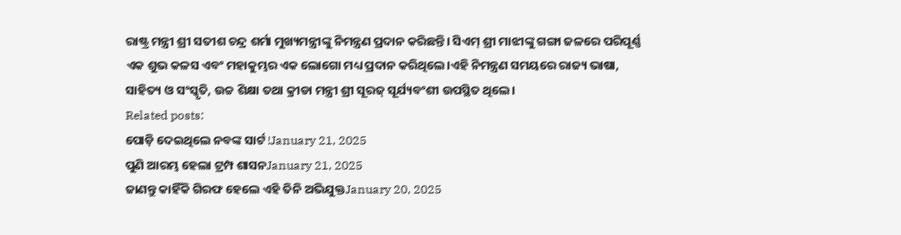ରାଷ୍ଟ୍ର ମନ୍ତ୍ରୀ ଶ୍ରୀ ସତୀଶ ଚନ୍ଦ୍ର ଶର୍ମା ମୁଖ୍ୟମନ୍ତ୍ରୀଙ୍କୁ ନିମନ୍ତ୍ରଣ ପ୍ରଦାନ କରିଛନ୍ତି। ସିଏମ୍ ଶ୍ରୀ ମାଝୀଙ୍କୁ ଗଙ୍ଗା ଜଳରେ ପରିପୂର୍ଣ୍ଣ ଏକ ଶୁଭ କଳସ ଏବଂ ମହାକୁମ୍ଭର ଏକ ଲୋଗୋ ମଧ୍ୟ ପ୍ରଦାନ କରିଥିଲେ।ଏହି ନିମନ୍ତ୍ରଣ ସମୟରେ ରାଜ୍ୟ ଭାଷା, ସାହିତ୍ୟ ଓ ସଂସ୍କୃତି, ଉଚ୍ଚ ଶିକ୍ଷା ତଥା କ୍ରୀଡା ମନ୍ତ୍ରୀ ଶ୍ରୀ ସୂରଜ୍ ସୂର୍ଯ୍ୟବଂଶୀ ଉପସ୍ଥିତ ଥିଲେ।
Related posts:
ପୋଡ଼ି ଦେଇଥିଲେ ନବଙ୍କ ସାର୍ଟ !January 21, 2025
ପୁଣି ଆରମ୍ଭ ହେଲା ଟ୍ରମ୍ପ ଶାସନJanuary 21, 2025
ଜାଣନ୍ତୁ କାହିଁକି ଗିରଫ ହେଲେ ଏହି ତିନି ଅଭିଯୁକ୍ତJanuary 20, 2025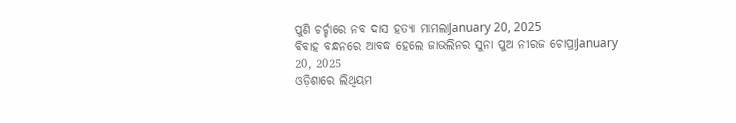ପୁଣି ଚର୍ଚ୍ଚାରେ ନବ ଦାସ ହତ୍ୟା ମାମଲାJanuary 20, 2025
ବିବାହ ବନ୍ଧନରେ ଆବଦ୍ଧ ହେଲେ ଜାଭଲିନର ସୁନା ପୁଅ ନୀରଜ ଚୋପ୍ରାJanuary 20, 2025
ଓଡ଼ିଶାରେ ଲିଥିୟମ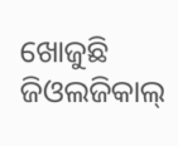ଖୋଜୁଛି ଜିଓଲଜିକାଲ୍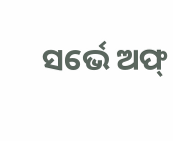ସର୍ଭେ ଅଫ୍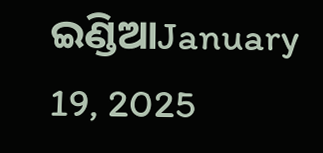ଇଣ୍ଡିଆJanuary 19, 2025